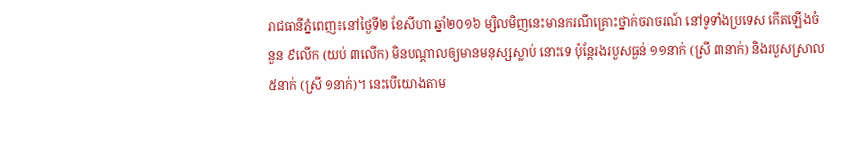រាជធានីភ្នំពេញ៖នៅថ្ងៃទី២ ខែសីហា ឆ្នាំ២០១៦ ម្សិលមិញនេះមានករណីគ្រោះថ្នាក់ចរាចរណ៍ នៅទូទាំងប្រទេស កើតឡើងចំនួន ៩លើក (យប់ ៣លើក) មិនបណ្តាលឲ្យមានមនុស្សស្លាប់ នោះទេ ប៉ុន្តែរងរបួសធ្ងន់ ១១នាក់ (ស្រី ៣នាក់) និងរបួសស្រាល ៥នាក់ (ស្រី ១នាក់)។ នេះបើយោងតាម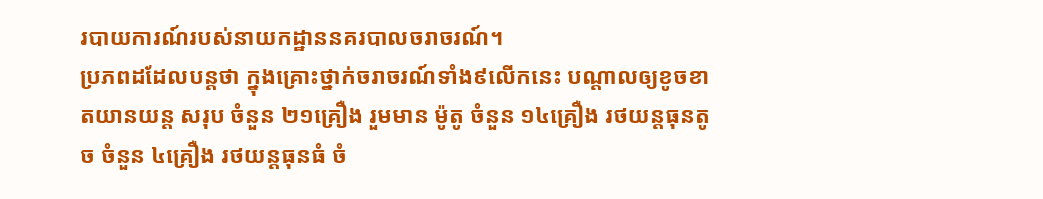របាយការណ៍របស់នាយកដ្ឋាននគរបាលចរាចរណ៍។
ប្រភពដដែលបន្តថា ក្នុងគ្រោះថ្នាក់ចរាចរណ៍ទាំង៩លើកនេះ បណ្តាលឲ្យខូចខាតយានយន្ត សរុប ចំនួន ២១គ្រឿង រួមមាន ម៉ូតូ ចំនួន ១៤គ្រឿង រថយន្តធុនតូច ចំនួន ៤គ្រឿង រថយន្តធុនធំ ចំ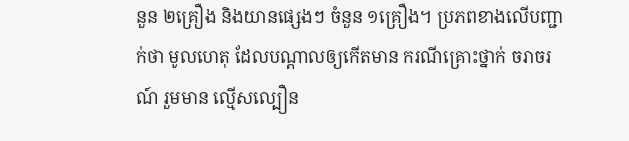នួន ២គ្រឿង និងយានផ្សេងៗ ចំនួន ១គ្រឿង។ ប្រភពខាងលើបញ្ជាក់ថា មូលហេតុ ដែលបណ្តាលឲ្យកើតមាន ករណីគ្រោះថ្នាក់ ចរាចរណ៍ រួមមាន ល្មើសល្បឿន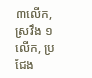៣លើក, ស្រវឹង ១លើក, ប្រជែង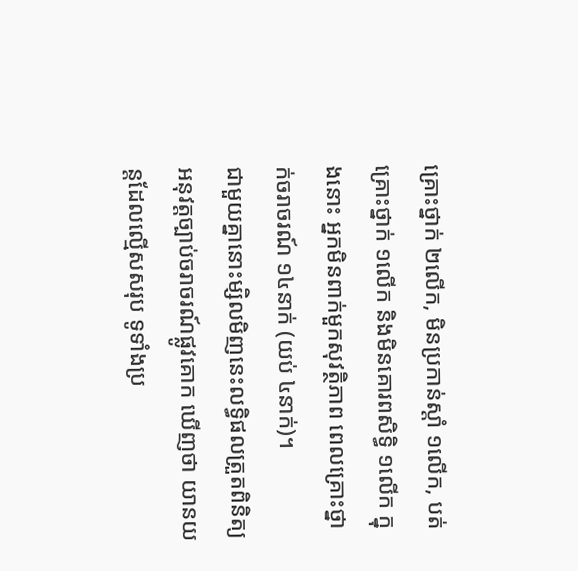គ្រោះថ្នាក់ ២លើក, មិនប្រកាន់ស្តាំ ១លើក, បត់គ្រោះថ្នាក់ ១លើក និងមិនគោរពសិទ្ធិ ១លើក ក្នុងនោះ អ្នកមិនពាក់មួកសុវត្ថិភាព ពេលគ្រោះថ្នាក់ចរាចរណ៍ ១៤នាក់ (យប់ ៤នាក់)។
ជាមួយគ្នានោះម្សិលមិញនេះលទ្ធិផលត្រួតពិនិត្យ អនុវត្តច្បាប់ចរាចរណ៍ផ្លូវគោក ឃើញថា យានយន្តដែលល្មើសសរុប ទូទាំងប្រ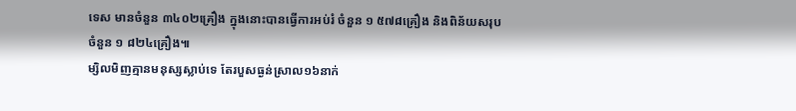ទេស មានចំនួន ៣៤០២គ្រឿង ក្នុងនោះបានធ្វើការអប់រំ ចំនួន ១ ៥៧៨គ្រឿង និងពិន័យសរុប ចំនួន ១ ៨២៤គ្រឿង៕
ម្សិលមិញគ្មានមនុស្សស្លាប់ទេ តែរបួសធ្ងន់ស្រាល១៦នាក់